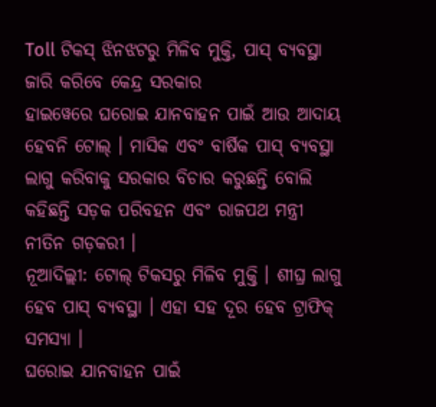Toll ଟିକସ୍ ଝିନଝଟରୁ ମିଳିବ ମୁକ୍ତି, ପାସ୍ ବ୍ୟବସ୍ଥା ଜାରି କରିବେ କେନ୍ଦ୍ର ସରକାର
ହାଇୱେରେ ଘରୋଇ ଯାନବାହନ ପାଇଁ ଆଉ ଆଦାୟ ହେବନି ଟୋଲ୍ । ମାସିକ ଏବଂ ବାର୍ଷିକ ପାସ୍ ବ୍ୟବସ୍ଥା ଲାଗୁ କରିବାକୁ ସରକାର ବିଚାର କରୁଛନ୍ତି ବୋଲି କହିଛନ୍ତି ସଡ଼କ ପରିବହନ ଏବଂ ରାଜପଥ ମନ୍ତ୍ରୀ ନୀତିନ ଗଡ଼କରୀ ।
ନୂଆଦିଲ୍ଲୀ: ଟୋଲ୍ ଟିକସରୁ ମିଳିବ ମୁକ୍ତି । ଶୀଘ୍ର ଲାଗୁ ହେବ ପାସ୍ ବ୍ୟବସ୍ଥା । ଏହା ସହ ଦୂର ହେବ ଟ୍ରାଫିକ୍ ସମସ୍ୟା ।
ଘରୋଇ ଯାନବାହନ ପାଇଁ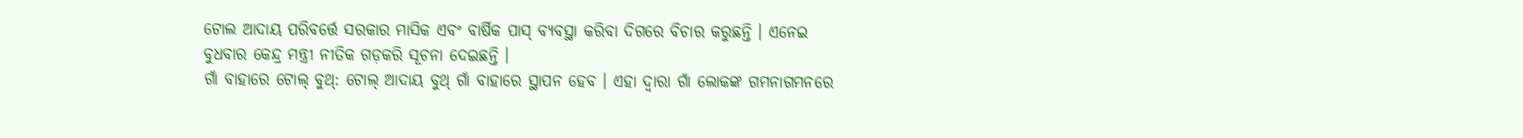ଟୋଲ ଆଦାୟ ପରିବର୍ତ୍ତେ ସରକାର ମାସିକ ଏବଂ ବାର୍ଷିକ ପାସ୍ ବ୍ୟବସ୍ଥା କରିବା ଦିଗରେ ବିଚାର କରୁଛନ୍ତି । ଏନେଇ ବୁଧବାର କେନ୍ଦ୍ର ମନ୍ତ୍ରୀ ନୀତିକ ଗଡ଼କରି ସୂଚନା ଦେଇଛନ୍ତି ।
ଗାଁ ବାହାରେ ଟୋଲ୍ ବୁଥ୍: ଟୋଲ୍ ଆଦାୟ ବୁଥ୍ ଗାଁ ବାହାରେ ସ୍ଥାପନ ହେବ । ଏହା ଦ୍ୱାରା ଗାଁ ଲୋକଙ୍କ ଗମନାଗମନରେ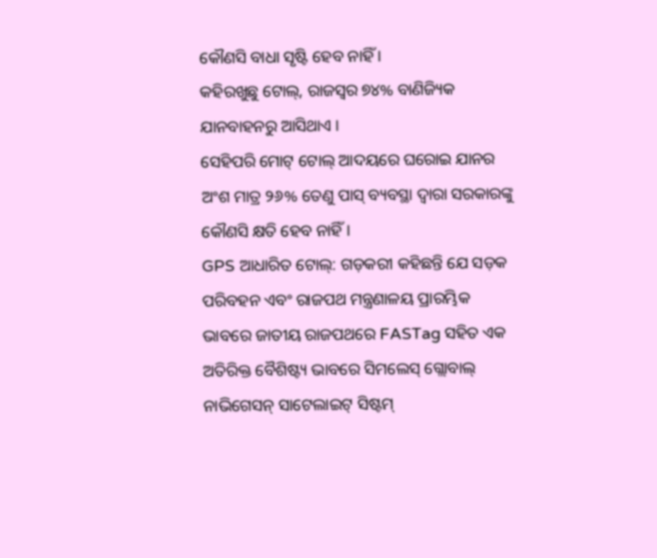କୌଣସି ବାଧା ସୃଷ୍ଟି ହେବ ନାହିଁ ।
କହିରଖୁଛୁ ଟୋଲ୍, ରାଜସ୍ୱର ୭୪% ବାଣିଜ୍ୟିକ ଯାନବାହନରୁ ଆସିଥାଏ ।
ସେହିପରି ମୋଟ୍ ଟୋଲ୍ ଆଦୟରେ ଘରୋଇ ଯାନର ଅଂଶ ମାତ୍ର ୨୬% ତେଣୁ ପାସ୍ ବ୍ୟବସ୍ଥା ଦ୍ୱାରା ସରକାରଙ୍କୁ କୌଣସି କ୍ଷତି ହେବ ନାହିଁ ।
GPS ଆଧାରିତ ଟୋଲ୍: ଗଡ଼କରୀ କହିଛନ୍ତି ଯେ ସଡ଼କ ପରିବହନ ଏବଂ ରାଜପଥ ମନ୍ତ୍ରଣାଳୟ ପ୍ରାରମ୍ଭିକ ଭାବରେ ଜାତୀୟ ରାଜପଥରେ FASTag ସହିତ ଏକ ଅତିରିକ୍ତ ବୈଶିଷ୍ଟ୍ୟ ଭାବରେ ସିମଲେସ୍ ଗ୍ଲୋବାଲ୍ ନାଭିଗେସନ୍ ସାଟେଲାଇଟ୍ ସିଷ୍ଟମ୍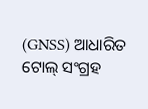(GNSS) ଆଧାରିତ ଟୋଲ୍ ସଂଗ୍ରହ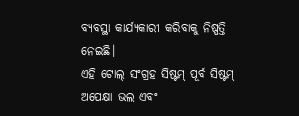ବ୍ୟବସ୍ଥା କାର୍ଯ୍ୟକାରୀ କରିବାକୁ ନିଷ୍ପତ୍ତି ନେଇଛି।
ଏହି ଟୋଲ୍ ସଂଗ୍ରହ ସିଷ୍ଟମ୍ ପୂର୍ବ ସିଷ୍ଟମ୍ ଅପେକ୍ଷା ଭଲ ଏବଂ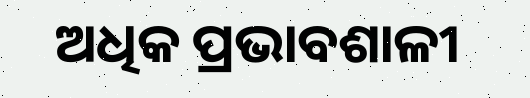ଅଧିକ ପ୍ରଭାବଶାଳୀ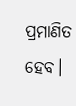ପ୍ରମାଣିତ ହେବ।